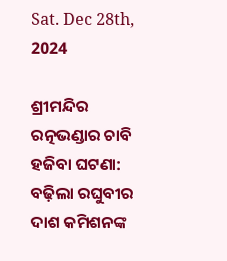Sat. Dec 28th, 2024

ଶ୍ରୀମନ୍ଦିର ରତ୍ନଭଣ୍ଡାର ଚାବି ହଜିବା ଘଟଣା: ବଢ଼ିଲା ରଘୁବୀର ଦାଶ କମିଶନଙ୍କ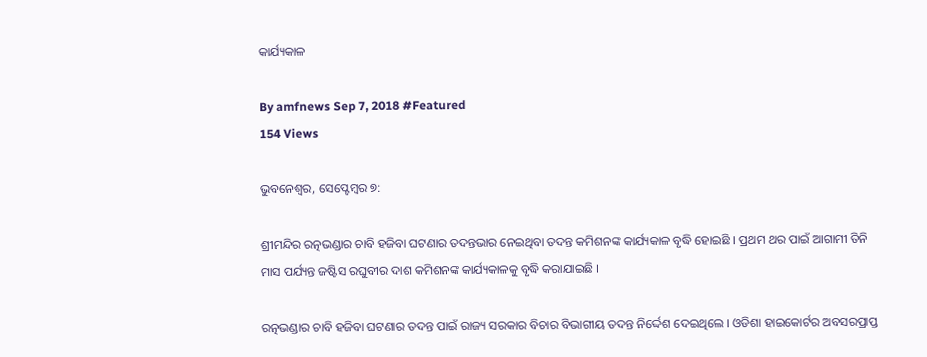କାର୍ଯ୍ୟକାଳ

By amfnews Sep 7, 2018 #Featured
154 Views

ଭୁବନେଶ୍ୱର, ସେପ୍ଟେମ୍ବର ୭:

ଶ୍ରୀମନ୍ଦିର ରତ୍ନଭଣ୍ଡାର ଚାବି ହଜିବା ଘଟଣାର ତଦନ୍ତଭାର ନେଇଥିବା ତଦନ୍ତ କମିଶନଙ୍କ କାର୍ଯ୍ୟକାଳ ବୃଦ୍ଧି ହୋଇଛି । ପ୍ରଥମ ଥର ପାଇଁ ଆଗାମୀ ତିନି ମାସ ପର୍ଯ୍ୟନ୍ତ ଜଷ୍ଟିସ ରଘୁବୀର ଦାଶ କମିଶନଙ୍କ କାର୍ଯ୍ୟକାଳକୁ ବୃଦ୍ଧି କରାଯାଇଛି ।

ରତ୍ନଭଣ୍ଡାର ଚାବି ହଜିବା ଘଟଣାର ତଦନ୍ତ ପାଇଁ ରାଜ୍ୟ ସରକାର ବିଚାର ବିଭାଗୀୟ ତଦନ୍ତ ନିର୍ଦ୍ଦେଶ ଦେଇଥିଲେ । ଓଡିଶା ହାଇକୋର୍ଟର ଅବସରପ୍ରାପ୍ତ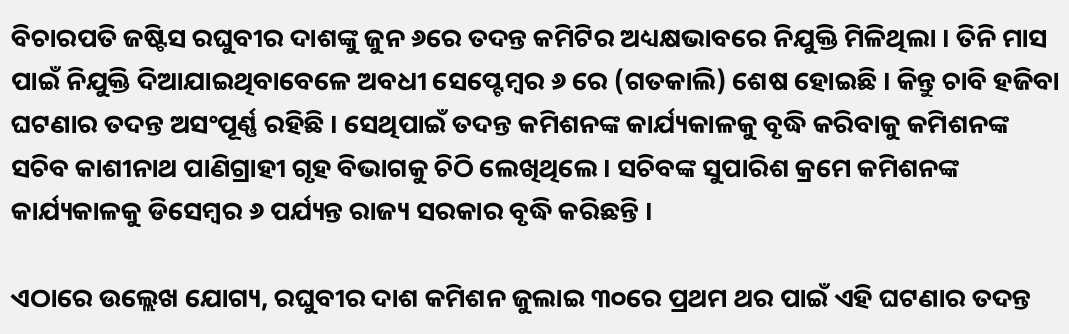ବିଚାରପତି ଜଷ୍ଟିସ ରଘୁବୀର ଦାଶଙ୍କୁ ଜୁନ ୬ରେ ତଦନ୍ତ କମିଟିର ଅଧ୍ୟକ୍ଷଭାବରେ ନିଯୁକ୍ତି ମିଳିଥିଲା । ତିନି ମାସ ପାଇଁ ନିଯୁକ୍ତି ଦିଆଯାଇଥିବାବେଳେ ଅବଧୀ ସେପ୍ଟେମ୍ବର ୬ ରେ (ଗତକାଲି) ଶେଷ ହୋଇଛି । କିନ୍ତୁ ଚାବି ହଜିବା ଘଟଣାର ତଦନ୍ତ ଅସଂପୂର୍ଣ୍ଣ ରହିଛି । ସେଥିପାଇଁ ତଦନ୍ତ କମିଶନଙ୍କ କାର୍ଯ୍ୟକାଳକୁ ବୃଦ୍ଧି କରିବାକୁ କମିଶନଙ୍କ ସଚିବ କାଶୀନାଥ ପାଣିଗ୍ରାହୀ ଗୃହ ବିଭାଗକୁ ଚିଠି ଲେଖିଥିଲେ । ସଚିବଙ୍କ ସୁପାରିଶ କ୍ରମେ କମିଶନଙ୍କ କାର୍ଯ୍ୟକାଳକୁ ଡିସେମ୍ବର ୬ ପର୍ଯ୍ୟନ୍ତ ରାଜ୍ୟ ସରକାର ବୃଦ୍ଧି କରିଛନ୍ତି ।

ଏଠାରେ ଉଲ୍ଲେଖ ଯୋଗ୍ୟ, ରଘୁବୀର ଦାଶ କମିଶନ ଜୁଲାଇ ୩୦ରେ ପ୍ରଥମ ଥର ପାଇଁ ଏହି ଘଟଣାର ତଦନ୍ତ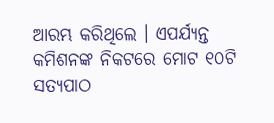ଆରମ୍ଭ କରିଥିଲେ । ଏପର୍ଯ୍ୟନ୍ତ କମିଶନଙ୍କ ନିକଟରେ ମୋଟ ୧୦ଟି ସତ୍ୟପାଠ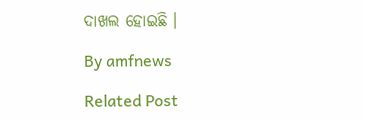ଦାଖଲ ହୋଇଛି ।

By amfnews

Related Post